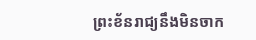ព្រះខ័នរាជ្យនឹងមិនចាក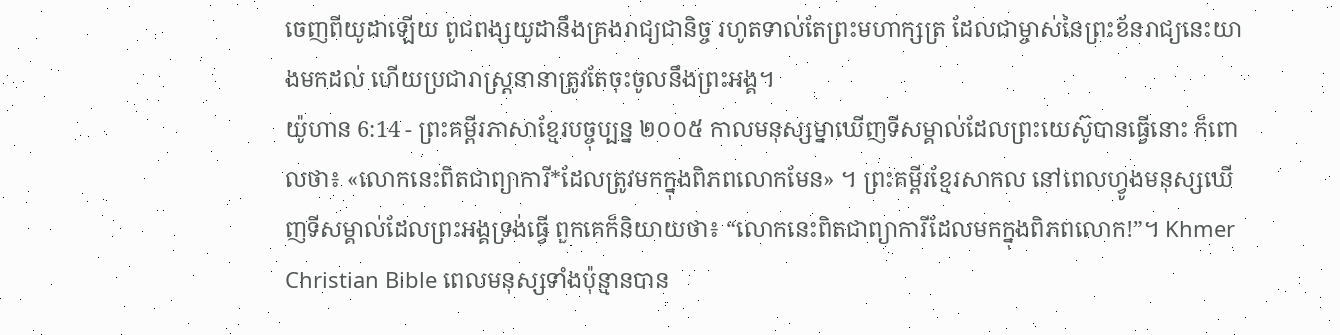ចេញពីយូដាឡើយ ពូជពង្សយូដានឹងគ្រងរាជ្យជានិច្ច រហូតទាល់តែព្រះមហាក្សត្រ ដែលជាម្ចាស់នៃព្រះខ័នរាជ្យនេះយាងមកដល់ ហើយប្រជារាស្ត្រនានាត្រូវតែចុះចូលនឹងព្រះអង្គ។
យ៉ូហាន 6:14 - ព្រះគម្ពីរភាសាខ្មែរបច្ចុប្បន្ន ២០០៥ កាលមនុស្សម្នាឃើញទីសម្គាល់ដែលព្រះយេស៊ូបានធ្វើនោះ ក៏ពោលថា៖ «លោកនេះពិតជាព្យាការី*ដែលត្រូវមកក្នុងពិភពលោកមែន» ។ ព្រះគម្ពីរខ្មែរសាកល នៅពេលហ្វូងមនុស្សឃើញទីសម្គាល់ដែលព្រះអង្គទ្រង់ធ្វើ ពួកគេក៏និយាយថា៖ “លោកនេះពិតជាព្យាការីដែលមកក្នុងពិភពលោក!”។ Khmer Christian Bible ពេលមនុស្សទាំងប៉ុន្មានបាន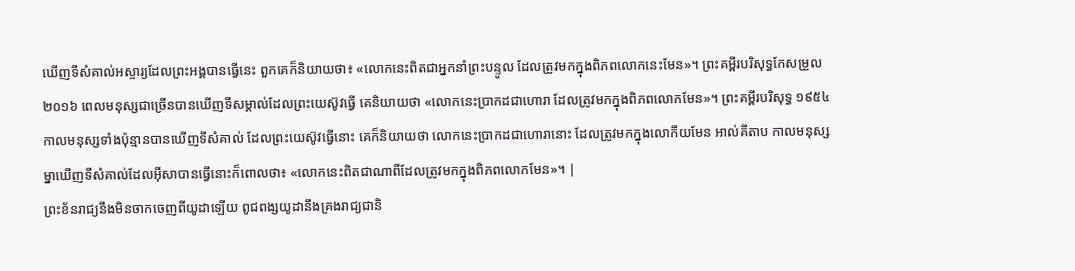ឃើញទីសំគាល់អស្ចារ្យដែលព្រះអង្គបានធ្វើនេះ ពួកគេក៏និយាយថា៖ «លោកនេះពិតជាអ្នកនាំព្រះបន្ទូល ដែលត្រូវមកក្នុងពិភពលោកនេះមែន»។ ព្រះគម្ពីរបរិសុទ្ធកែសម្រួល ២០១៦ ពេលមនុស្សជាច្រើនបានឃើញទីសម្គាល់ដែលព្រះយេស៊ូវធ្វើ គេនិយាយថា «លោកនេះប្រាកដជាហោរា ដែលត្រូវមកក្នុងពិភពលោកមែន»។ ព្រះគម្ពីរបរិសុទ្ធ ១៩៥៤ កាលមនុស្សទាំងប៉ុន្មានបានឃើញទីសំគាល់ ដែលព្រះយេស៊ូវធ្វើនោះ គេក៏និយាយថា លោកនេះប្រាកដជាហោរានោះ ដែលត្រូវមកក្នុងលោកីយមែន អាល់គីតាប កាលមនុស្សម្នាឃើញទីសំគាល់ដែលអ៊ីសាបានធ្វើនោះក៏ពោលថា៖ «លោកនេះពិតជាណាពីដែលត្រូវមកក្នុងពិភពលោកមែន»។ |
ព្រះខ័នរាជ្យនឹងមិនចាកចេញពីយូដាឡើយ ពូជពង្សយូដានឹងគ្រងរាជ្យជានិ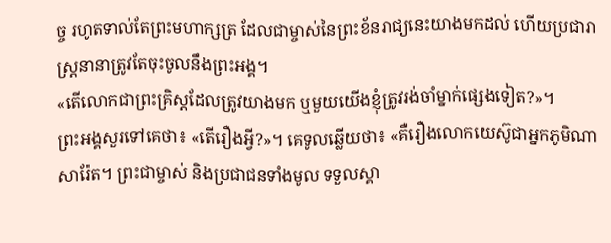ច្ច រហូតទាល់តែព្រះមហាក្សត្រ ដែលជាម្ចាស់នៃព្រះខ័នរាជ្យនេះយាងមកដល់ ហើយប្រជារាស្ត្រនានាត្រូវតែចុះចូលនឹងព្រះអង្គ។
«តើលោកជាព្រះគ្រិស្តដែលត្រូវយាងមក ឬមួយយើងខ្ញុំត្រូវរង់ចាំម្នាក់ផ្សេងទៀត?»។
ព្រះអង្គសួរទៅគេថា៖ «តើរឿងអ្វី?»។ គេទូលឆ្លើយថា៖ «គឺរឿងលោកយេស៊ូជាអ្នកភូមិណាសារ៉ែត។ ព្រះជាម្ចាស់ និងប្រជាជនទាំងមូល ទទួលស្គា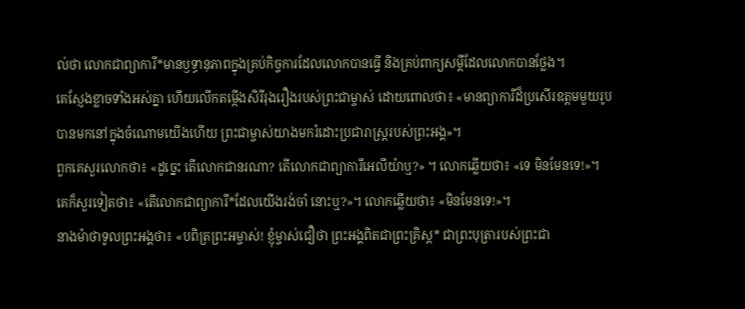ល់ថា លោកជាព្យាការី*មានឫទ្ធានុភាពក្នុងគ្រប់កិច្ចការដែលលោកបានធ្វើ និងគ្រប់ពាក្យសម្ដីដែលលោកបានថ្លែង។
គេស្ញែងខ្លាចទាំងអស់គ្នា ហើយលើកតម្កើងសិរីរុងរឿងរបស់ព្រះជាម្ចាស់ ដោយពោលថា៖ «មានព្យាការីដ៏ប្រសើរឧត្ដមមួយរូបបានមកនៅក្នុងចំណោមយើងហើយ ព្រះជាម្ចាស់យាងមករំដោះប្រជារាស្ត្ររបស់ព្រះអង្គ»។
ពួកគេសួរលោកថា៖ «ដូច្នេះ តើលោកជានរណា? តើលោកជាព្យាការីអេលីយ៉ាឬ?» ។ លោកឆ្លើយថា៖ «ទេ មិនមែនទេ!»។ គេក៏សួរទៀតថា៖ «តើលោកជាព្យាការី*ដែលយើងរង់ចាំ នោះឬ?»។ លោកឆ្លើយថា៖ «មិនមែនទេ!»។
នាងម៉ាថាទូលព្រះអង្គថា៖ «បពិត្រព្រះអម្ចាស់! ខ្ញុំម្ចាស់ជឿថា ព្រះអង្គពិតជាព្រះគ្រិស្ត* ជាព្រះបុត្រារបស់ព្រះជា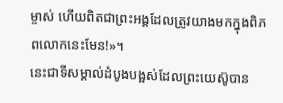ម្ចាស់ ហើយពិតជាព្រះអង្គដែលត្រូវយាងមកក្នុងពិភពលោកនេះមែន!»។
នេះជាទីសម្គាល់ដំបូងបង្អស់ដែលព្រះយេស៊ូបាន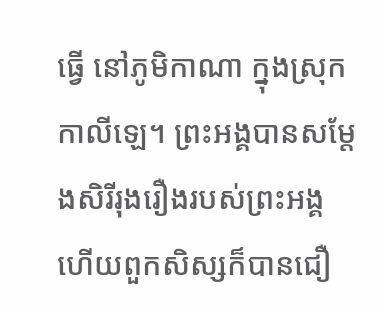ធ្វើ នៅភូមិកាណា ក្នុងស្រុកកាលីឡេ។ ព្រះអង្គបានសម្តែងសិរីរុងរឿងរបស់ព្រះអង្គ ហើយពួកសិស្សក៏បានជឿ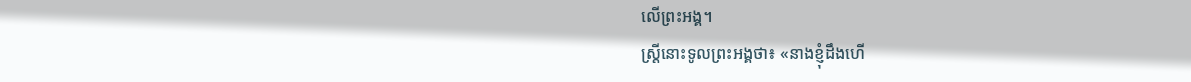លើព្រះអង្គ។
ស្ត្រីនោះទូលព្រះអង្គថា៖ «នាងខ្ញុំដឹងហើ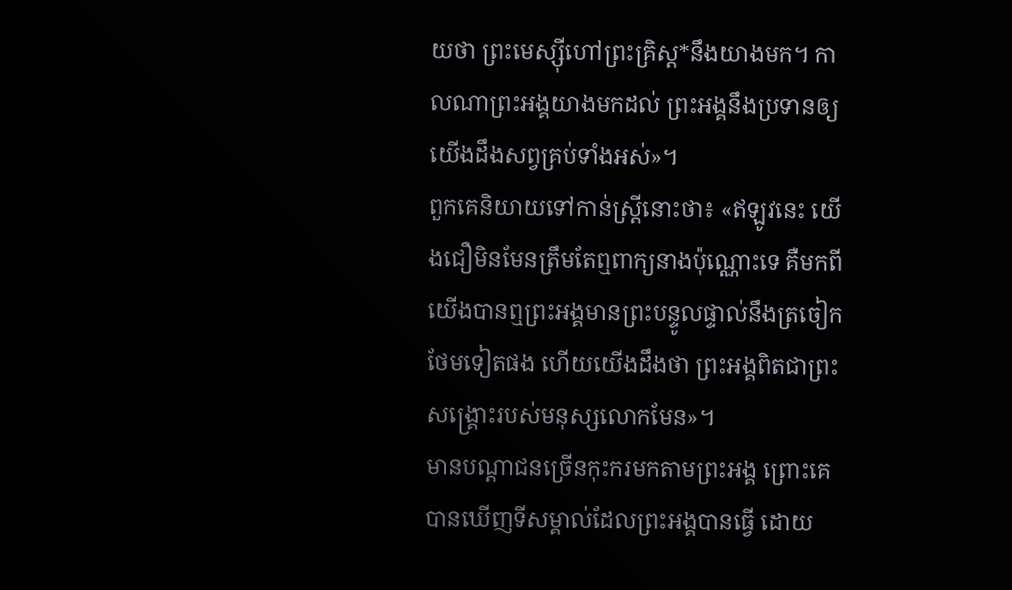យថា ព្រះមេស្ស៊ីហៅព្រះគ្រិស្ត*នឹងយាងមក។ កាលណាព្រះអង្គយាងមកដល់ ព្រះអង្គនឹងប្រទានឲ្យយើងដឹងសព្វគ្រប់ទាំងអស់»។
ពួកគេនិយាយទៅកាន់ស្ត្រីនោះថា៖ «ឥឡូវនេះ យើងជឿមិនមែនត្រឹមតែឮពាក្យនាងប៉ុណ្ណោះទេ គឺមកពីយើងបានឮព្រះអង្គមានព្រះបន្ទូលផ្ទាល់នឹងត្រចៀកថែមទៀតផង ហើយយើងដឹងថា ព្រះអង្គពិតជាព្រះសង្គ្រោះរបស់មនុស្សលោកមែន»។
មានបណ្ដាជនច្រើនកុះករមកតាមព្រះអង្គ ព្រោះគេបានឃើញទីសម្គាល់ដែលព្រះអង្គបានធ្វើ ដោយ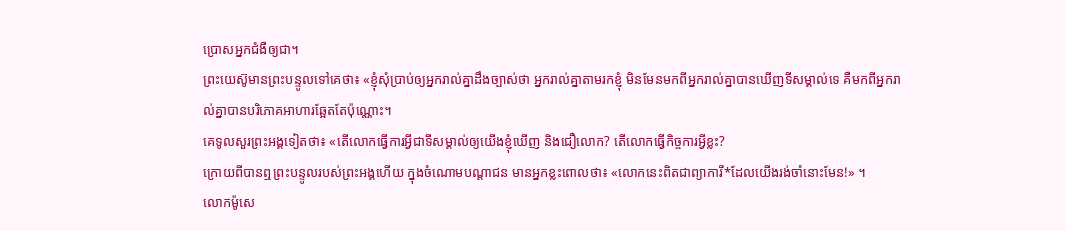ប្រោសអ្នកជំងឺឲ្យជា។
ព្រះយេស៊ូមានព្រះបន្ទូលទៅគេថា៖ «ខ្ញុំសុំប្រាប់ឲ្យអ្នករាល់គ្នាដឹងច្បាស់ថា អ្នករាល់គ្នាតាមរកខ្ញុំ មិនមែនមកពីអ្នករាល់គ្នាបានឃើញទីសម្គាល់ទេ គឺមកពីអ្នករាល់គ្នាបានបរិភោគអាហារឆ្អែតតែប៉ុណ្ណោះ។
គេទូលសួរព្រះអង្គទៀតថា៖ «តើលោកធ្វើការអ្វីជាទីសម្គាល់ឲ្យយើងខ្ញុំឃើញ និងជឿលោក? តើលោកធ្វើកិច្ចការអ្វីខ្លះ?
ក្រោយពីបានឮព្រះបន្ទូលរបស់ព្រះអង្គហើយ ក្នុងចំណោមបណ្ដាជន មានអ្នកខ្លះពោលថា៖ «លោកនេះពិតជាព្យាការី*ដែលយើងរង់ចាំនោះមែន!» ។
លោកម៉ូសេ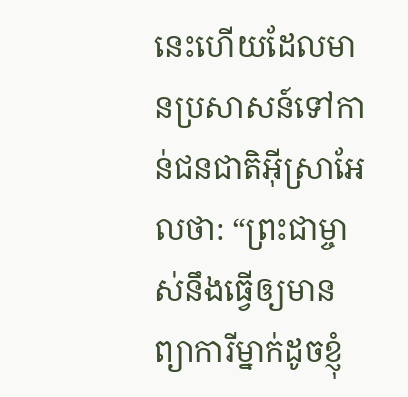នេះហើយដែលមានប្រសាសន៍ទៅកាន់ជនជាតិអ៊ីស្រាអែលថា: “ព្រះជាម្ចាស់នឹងធ្វើឲ្យមានព្យាការីម្នាក់ដូចខ្ញុំ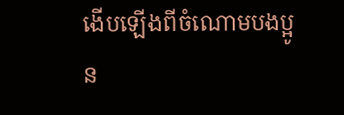ងើបឡើងពីចំណោមបងប្អូន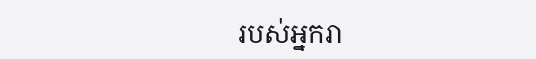របស់អ្នករា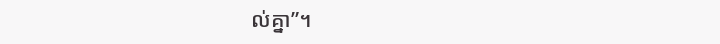ល់គ្នា”។